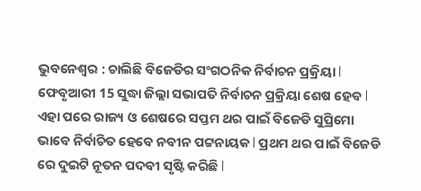ଭୁବନେଶ୍ୱର : ଚାଲିଛି ବିଜେଡିର ସଂଗଠନିକ ନିର୍ବାଚନ ପ୍ରକ୍ରିୟା l ଫେବୃଆରୀ 15 ସୁଦ୍ଧା ଜିଲ୍ଲା ସଭାପତି ନିର୍ବାଚନ ପ୍ରକ୍ରିୟା ଶେଷ ହେବ l ଏହା ପରେ ରାଜ୍ୟ ଓ ଶେଷରେ ସପ୍ତମ ଥର ପାଇଁ ବିଜେଡି ସୁପ୍ରିମୋ ଭାବେ ନିର୍ବାଚିତ ହେବେ ନବୀନ ପଟ୍ଟନାୟକ l ପ୍ରଥମ ଥର ପାଇଁ ବିଜେଡି ରେ ଦୁଇଟି ନୂତନ ପଦବୀ ସୃଷ୍ଟି କରିଛି l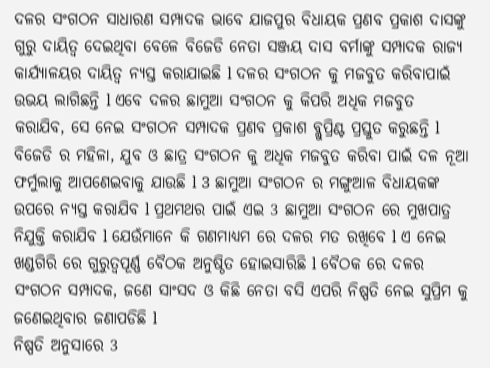ଦଳର ସଂଗଠନ ସାଧାରଣ ସମ୍ପାଦକ ଭାବେ ଯାଜପୁର ବିଧାୟକ ପ୍ରଣବ ପ୍ରକାଶ ଦାସଙ୍କୁ ଗୁରୁ ଦାୟିତ୍ୱ ଦେଇଥିବା ବେଳେ ବିଜେଡି ନେତା ସଞ୍ଜୟ ଦାସ ବର୍ମାଙ୍କୁ ସମ୍ପାଦକ ରାଜ୍ୟ କାର୍ଯ୍ୟାଳୟର ଦାୟିତ୍ୱ ନ୍ୟସ୍ତ କରାଯାଇଛି l ଦଳର ସଂଗଠନ କୁ ମଜବୁତ କରିବାପାଇଁ ଉଭୟ ଲାଗିଛନ୍ତି l ଏବେ ଦଳର ଛାମୁଆ ସଂଗଠନ କୁ କିପରି ଅଧିକ ମଜବୁତ କରାଯିବ, ସେ ନେଇ ସଂଗଠନ ସମ୍ପାଦକ ପ୍ରଣବ ପ୍ରକାଶ ବ୍ଲୁପ୍ରିଣ୍ଟ ପ୍ରସ୍ତୁତ କରୁଛନ୍ତି l ବିଜେଡି ର ମହିଳା, ଯୁବ ଓ ଛାତ୍ର ସଂଗଠନ କୁ ଅଧିକ ମଜବୁତ କରିବା ପାଇଁ ଦଳ ନୂଆ ଫର୍ମୁଲାକୁ ଆପଣେଇବାକୁ ଯାଉଛି l 3 ଛାମୁଆ ସଂଗଠନ ର ମଙ୍ଗୁଆଳ ବିଧାୟକଙ୍କ ଉପରେ ନ୍ୟସ୍ତ କରାଯିବ l ପ୍ରଥମଥର ପାଇଁ ଏଇ 3 ଛାମୁଆ ସଂଗଠନ ରେ ମୁଖପାତ୍ର ନିଯୁକ୍ତି କରାଯିବ l ଯେଉଁମାନେ କି ଗଣମାଧ୍ୟମ ରେ ଦଳର ମତ ରଖିବେ l ଏ ନେଇ ଖଣ୍ଡଗିରି ରେ ଗୁରୁତ୍ୱପୂର୍ଣ୍ଣ ବୈଠକ ଅନୁଷ୍ଠିତ ହୋଇସାରିଛି l ବୈଠକ ରେ ଦଳର ସଂଗଠନ ସମ୍ପାଦକ, ଜଣେ ସାଂସଦ ଓ କିଛି ନେତା ବସି ଏପରି ନିଷ୍ପତି ନେଇ ସୁପ୍ରିମ କୁ ଜଣେଇଥିବାର ଜଣାପଡିଛି l
ନିଷ୍ପତି ଅନୁସାରେ 3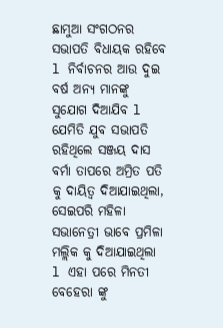ଛାମୁଆ ସଂଗଠନର ସଭାପତି ବିଧାୟକ ରହିବେ l ନିର୍ବାଚନର ଆଉ ଦୁଇ ବର୍ଷ ଅନ୍ୟ ମାନଙ୍କୁ ସୁଯୋଗ ଦିଆଯିବ l ଯେମିତି ଯୁବ ସଭାପତି ରହିଥିଲେ ସଞ୍ଜୟ ଦାସ ବର୍ମା ତାପରେ ଅମ୍ରିତ ପତି କୁ ଦାୟିତ୍ୱ ଦିଆଯାଇଥିଲା, ସେଇପରି ମହିଳା ସଭାନେତ୍ରୀ ଭାବେ ପ୍ରମିଳା ମଲ୍ଲିକ କୁ ଦିଆଯାଇଥିଲା l ଏହା ପରେ ମିନତୀ ବେହେରା ଙ୍କୁ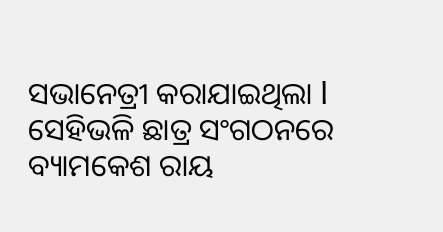ସଭାନେତ୍ରୀ କରାଯାଇଥିଲା l ସେହିଭଳି ଛାତ୍ର ସଂଗଠନରେ ବ୍ୟାମକେଶ ରାୟ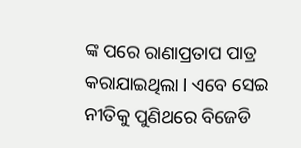ଙ୍କ ପରେ ରାଣାପ୍ରତାପ ପାତ୍ର କରାଯାଇଥିଲା l ଏବେ ସେଇ ନୀତିକୁ ପୁଣିଥରେ ବିଜେଡି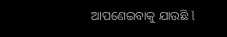ଆପଣେଇବାକୁ ଯାଉଛି l